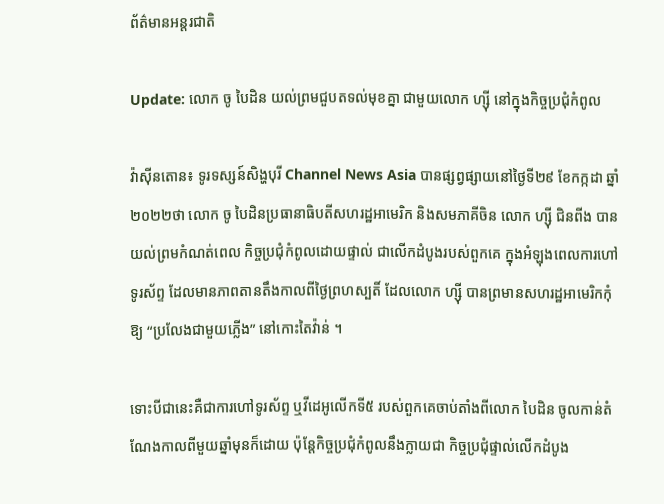ព័ត៌មានអន្តរជាតិ

Update: លោក ចូ បៃដិន យល់ព្រមជួបតទល់មុខគ្នា ជាមួយលោក ហ្ស៊ី នៅក្នុងកិច្ចប្រជុំកំពូល

វ៉ាស៊ីនតោន៖ ទូរទស្សន៍សិង្ហបុរី Channel News Asia បានផ្សព្វផ្សាយនៅថ្ងៃទី២៩ ខែកក្កដា ឆ្នាំ២០២២ថា លោក ចូ បៃដិនប្រធានាធិបតីសហរដ្ឋអាមេរិក និងសមភាគីចិន លោក ហ្ស៊ី ជិនពីង បានយល់ព្រមកំណត់ពេល កិច្ចប្រជុំកំពូលដោយផ្ទាល់ ជាលើកដំបូងរបស់ពួកគេ ក្នុងអំឡុងពេលការហៅទូរស័ព្ទ ដែលមានភាពតានតឹងកាលពីថ្ងៃព្រហស្បតិ៍ ដែលលោក ហ្ស៊ី បានព្រមានសហរដ្ឋអាមេរិកកុំឱ្យ “ប្រលែងជាមួយភ្លើង” នៅកោះតៃវ៉ាន់ ។

ទោះបីជានេះគឺជាការហៅទូរស័ព្ទ ឬវីដេអូលើកទី៥ របស់ពួកគេចាប់តាំងពីលោក បៃដិន ចូលកាន់តំណែងកាលពីមួយឆ្នាំមុនក៏ដោយ ប៉ុន្តែកិច្ចប្រជុំកំពូលនឹងក្លាយជា កិច្ចប្រជុំផ្ទាល់លើកដំបូង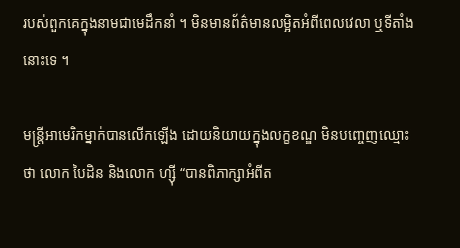របស់ពួកគេក្នុងនាមជាមេដឹកនាំ ។ មិនមានព័ត៌មានលម្អិតអំពីពេលវេលា ឬទីតាំងនោះទេ ។

មន្ត្រីអាមេរិកម្នាក់បានលើកឡើង ដោយនិយាយក្នុងលក្ខខណ្ឌ មិនបញ្ចេញឈ្មោះថា លោក បៃដិន និងលោក ហ្ស៊ី “បានពិភាក្សាអំពីត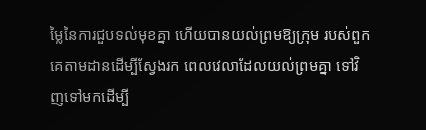ម្លៃនៃការជួបទល់មុខគ្នា ហើយបានយល់ព្រមឱ្យក្រុម របស់ពួកគេតាមដានដើម្បីស្វែងរក ពេលវេលាដែលយល់ព្រមគ្នា ទៅវិញទៅមកដើម្បី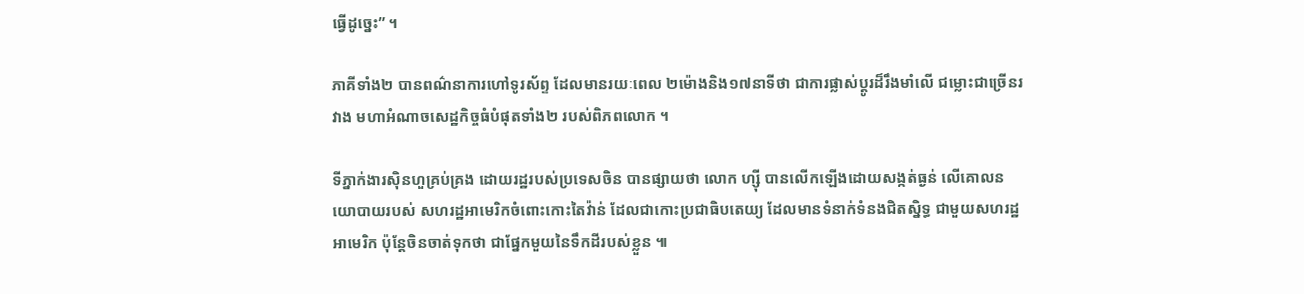ធ្វើដូច្នេះ” ។

ភាគីទាំង២ បានពណ៌នាការហៅទូរស័ព្ទ ដែលមានរយៈពេល ២ម៉ោងនិង១៧នាទីថា ជាការផ្លាស់ប្តូរដ៏រឹងមាំលើ ជម្លោះជាច្រើនរវាង មហាអំណាចសេដ្ឋកិច្ចធំបំផុតទាំង២ របស់ពិភពលោក ។

ទីភ្នាក់ងារស៊ិនហួគ្រប់គ្រង ដោយរដ្ឋរបស់ប្រទេសចិន បានផ្សាយថា លោក ហ្ស៊ី បានលើកឡើងដោយសង្កត់ធ្ងន់ លើគោលនយោបាយរបស់ សហរដ្ឋអាមេរិកចំពោះកោះតៃវ៉ាន់ ដែលជាកោះប្រជាធិបតេយ្យ ដែលមានទំនាក់ទំនងជិតស្និទ្ធ ជាមួយសហរដ្ឋអាមេរិក ប៉ុន្តែចិនចាត់ទុកថា ជាផ្នែកមួយនៃទឹកដីរបស់ខ្លួន ៕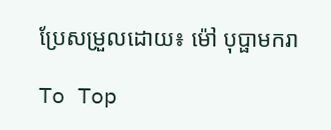ប្រែសម្រួលដោយ៖ ម៉ៅ បុប្ផាមករា

To Top